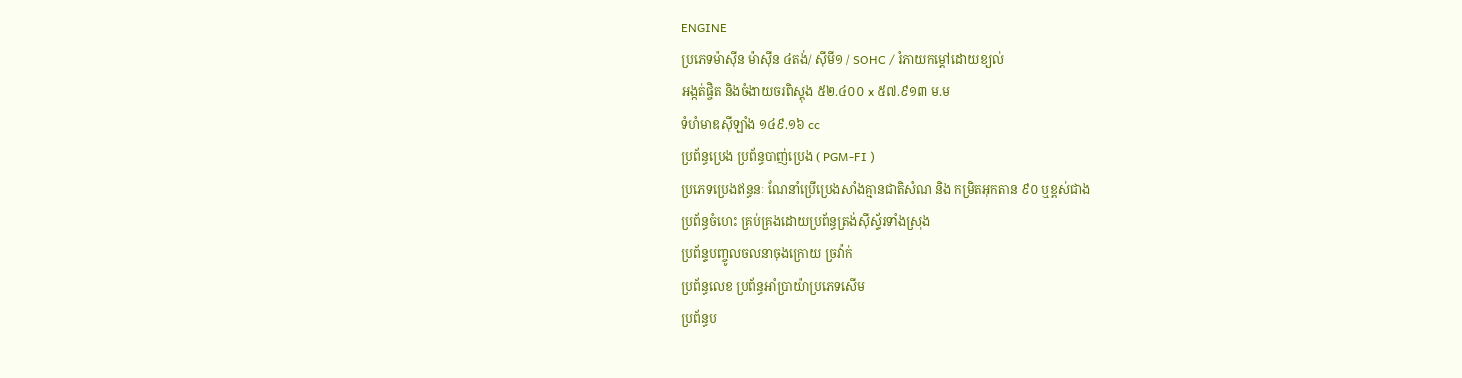ENGINE
ប្រភេទម៉ាស៊ីន ម៉ាស៊ីន ៤តង់/ ស៊ីមី១ / SOHC / រំភាយកម្ដៅដោយខ្យល់
អង្កត់ផ្ចិត និងចំងាយចរពិស្តុង ៥២.៤០០ x ៥៧.៩១៣ ម.ម
ទំហំមាឌស៊ីឡាំង ១៤៩.១៦ cc
ប្រព័ន្ធប្រេង ប្រព័ន្ធបាញ់ប្រេង ( PGM-FI )
ប្រភេទប្រេងឥន្ធនៈ ណែនាំប្រើប្រេងសាំងគ្មានជាតិសំណ និង កម្រិតអុកតាន ៩០ ឬខ្ពស់ជាង
ប្រព័ន្ធចំហេះ គ្រប់គ្រងដោយប្រព័ន្ធត្រង់ស៊ីស័្ទរទាំងស្រុង
ប្រព័ន្ទបញ្ចូលចលនាចុងក្រោយ ច្រវ៉ាក់
ប្រព័ន្ធលេខ ប្រព័ន្ធអាំប្រាយ៉ាប្រភេទសើម
ប្រព័ន្ធប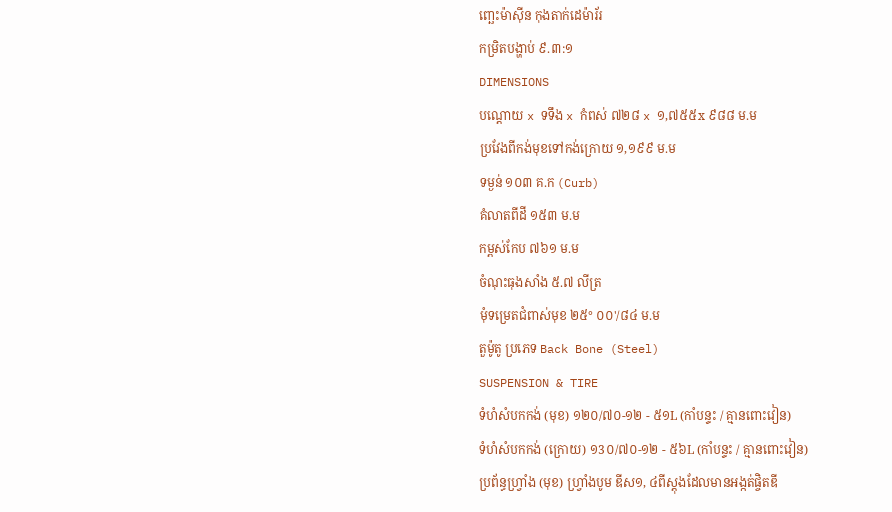ញ្ឆេះម៉ាសុីន កុងតាក់ដេម៉ារ័រ
កម្រិតបង្ហាប់ ៩.៣:១
DIMENSIONS
បណ្តោយ x ទទឹង x កំពស់ ៧២៨ x ១,៧៥៥x ៩៨៨ ម.ម
ប្រវែងពីកង់មុខទៅកង់ក្រោយ ១,១៩៩ ម.ម
ទម្ងន់ ១០៣ គ.ក (Curb)
គំលាតពីដី ១៥៣ ម.ម
កម្ពស់កែប ៧៦១ ម.ម
ចំណុះធុងសាំង ៥.៧ លីត្រ
មុំទម្រេតជំពាស់មុខ ២៥° ០០'/៨៤ ម.ម
តួម៉ូតូ ប្រភេទ Back Bone (Steel)
SUSPENSION & TIRE
ទំហំសំបកកង់ (មុខ) ១២០/៧០-១២ - ៥១L (កាំបន្ទះ / គ្មានពោះវៀន)
ទំហំសំបកកង់ (ក្រោយ) ១3០/៧០-១២ - ៥៦L (កាំបន្ទះ / គ្មានពោះវៀន)
ប្រព័ន្ធហ្វ្រាំង (មុខ) ហ្រ្វាំងបូម ឌីស១, ៤ពីស្តុងដែលមានអង្កត់ផ្ចិតឌី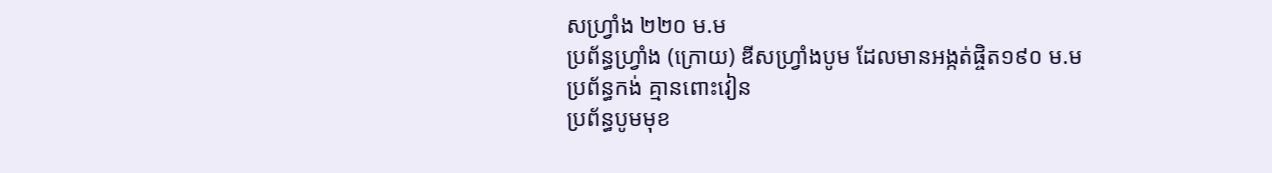សហ្រ្វាំង ២២០ ម.ម
ប្រព័ន្ធហ្រ្វាំង (ក្រោយ) ឌីសហ្រ្វាំងបូម ដែលមានអង្កត់ផ្ចិត១៩០ ម.ម
ប្រព័ន្ធកង់ គ្មានពោះវៀន
ប្រព័ន្ធបូមមុខ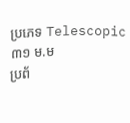ប្រភេទ Telescopic ៣១ ម.ម
ប្រព័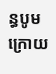ន្ធបូមក្រោយ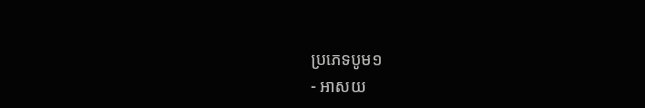ប្រភេទបូម១
- អាសយ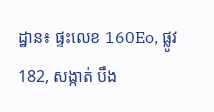ដ្ឋាន៖ ផ្ទះលេខ 160Eo, ផ្លូវ 182, សង្កាត់ បឹង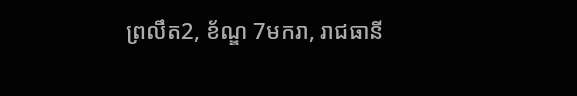ព្រលឹត2, ខ័ណ្ឌ 7មករា, រាជធានី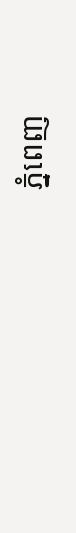ភ្នំពេញ